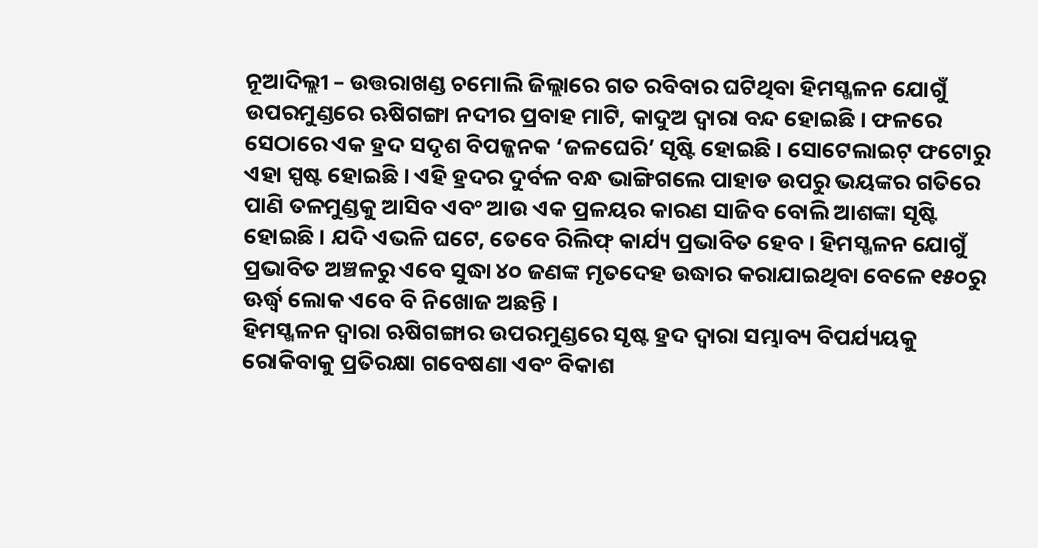ନୂଆଦିଲ୍ଲୀ – ଉତ୍ତରାଖଣ୍ଡ ଚମୋଲି ଜିଲ୍ଲାରେ ଗତ ରବିବାର ଘଟିଥିବା ହିମସ୍ଖଳନ ଯୋଗୁଁ ଉପରମୁଣ୍ଡରେ ଋଷିଗଙ୍ଗା ନଦୀର ପ୍ରବାହ ମାଟି, କାଦୁଅ ଦ୍ୱାରା ବନ୍ଦ ହୋଇଛି । ଫଳରେ ସେଠାରେ ଏକ ହ୍ରଦ ସଦୃଶ ବିପଜ୍ଜନକ ‘ଜଳଘେରି’ ସୃଷ୍ଟି ହୋଇଛି । ସୋଟେଲାଇଟ୍ ଫଟୋରୁ ଏହା ସ୍ପଷ୍ଟ ହୋଇଛି । ଏହି ହ୍ରଦର ଦୁର୍ବଳ ବନ୍ଧ ଭାଙ୍ଗିଗଲେ ପାହାଡ ଉପରୁ ଭୟଙ୍କର ଗତିରେ ପାଣି ତଳମୁଣ୍ଡକୁ ଆସିବ ଏବଂ ଆଉ ଏକ ପ୍ରଳୟର କାରଣ ସାଜିବ ବୋଲି ଆଶଙ୍କା ସୃଷ୍ଟି ହୋଇଛି । ଯଦି ଏଭଳି ଘଟେ, ତେବେ ରିଲିଫ୍ କାର୍ଯ୍ୟ ପ୍ରଭାବିତ ହେବ । ହିମସ୍ଖଳନ ଯୋଗୁଁ ପ୍ରଭାବିତ ଅଞ୍ଚଳରୁ ଏବେ ସୁଦ୍ଧା ୪୦ ଜଣଙ୍କ ମୃତଦେହ ଉଦ୍ଧାର କରାଯାଇଥିବା ବେଳେ ୧୫୦ରୁ ଊର୍ଦ୍ଧ୍ୱ ଲୋକ ଏବେ ବି ନିଖୋଜ ଅଛନ୍ତି ।
ହିମସ୍ଖଳନ ଦ୍ୱାରା ଋଷିଗଙ୍ଗାର ଉପରମୁଣ୍ଡରେ ସୃଷ୍ଟ ହ୍ରଦ ଦ୍ୱାରା ସମ୍ଭାବ୍ୟ ବିପର୍ଯ୍ୟୟକୁ ରୋକିବାକୁ ପ୍ରତିରକ୍ଷା ଗବେଷଣା ଏବଂ ବିକାଶ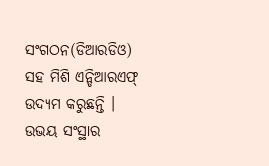ସଂଗଠନ(ଡିଆରଡିଓ) ସହ ମିଶି ଏନ୍ଡିଆରଏଫ୍ ଉଦ୍ୟମ କରୁଛନ୍ତି । ଉଭୟ ସଂସ୍ଥାର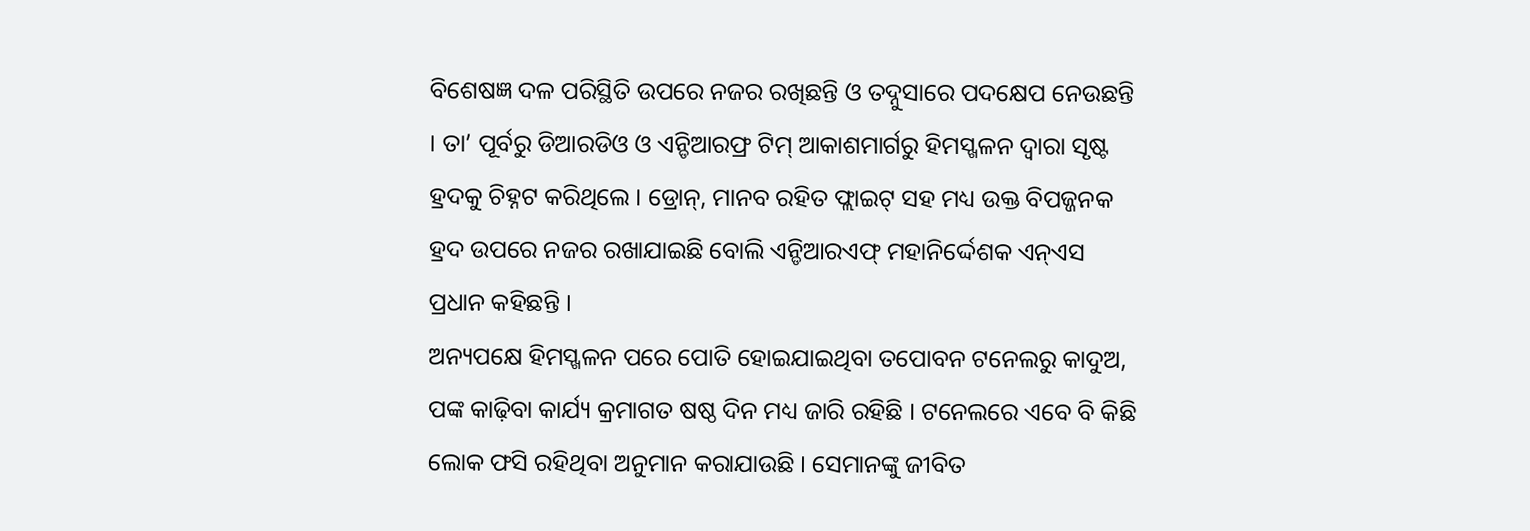ବିଶେଷଜ୍ଞ ଦଳ ପରିସ୍ଥିତି ଉପରେ ନଜର ରଖିଛନ୍ତି ଓ ତଦ୍ନୁସାରେ ପଦକ୍ଷେପ ନେଉଛନ୍ତି । ତା’ ପୂର୍ବରୁ ଡିଆରଡିଓ ଓ ଏନ୍ଡିଆରଫ୍ର ଟିମ୍ ଆକାଶମାର୍ଗରୁ ହିମସ୍ଖଳନ ଦ୍ୱାରା ସୃଷ୍ଟ ହ୍ରଦକୁ ଚିହ୍ନଟ କରିଥିଲେ । ଡ୍ରୋନ୍, ମାନବ ରହିତ ଫ୍ଲାଇଟ୍ ସହ ମଧ୍ୟ ଉକ୍ତ ବିପଜ୍ଜନକ ହ୍ରଦ ଉପରେ ନଜର ରଖାଯାଇଛି ବୋଲି ଏନ୍ଡିଆରଏଫ୍ ମହାନିର୍ଦ୍ଦେଶକ ଏନ୍ଏସ ପ୍ରଧାନ କହିଛନ୍ତି ।
ଅନ୍ୟପକ୍ଷେ ହିମସ୍ଖଳନ ପରେ ପୋତି ହୋଇଯାଇଥିବା ତପୋବନ ଟନେଲରୁ କାଦୁଅ, ପଙ୍କ କାଢ଼ିବା କାର୍ଯ୍ୟ କ୍ରମାଗତ ଷଷ୍ଠ ଦିନ ମଧ୍ୟ ଜାରି ରହିଛି । ଟନେଲରେ ଏବେ ବି କିଛି ଲୋକ ଫସି ରହିଥିବା ଅନୁମାନ କରାଯାଉଛି । ସେମାନଙ୍କୁ ଜୀବିତ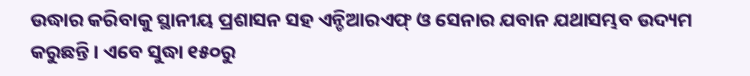ଉଦ୍ଧାର କରିବାକୁ ସ୍ଥାନୀୟ ପ୍ରଶାସନ ସହ ଏନ୍ଡିଆରଏଫ୍ ଓ ସେନାର ଯବାନ ଯଥାସମ୍ଭବ ଉଦ୍ୟମ କରୁଛନ୍ତି । ଏବେ ସୁଦ୍ଧା ୧୫୦ରୁ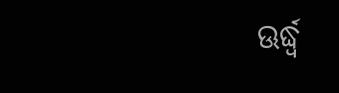ଊର୍ଦ୍ଧ୍ୱ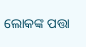ଲୋକଙ୍କ ପତ୍ତା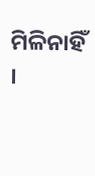ମିଳିନାହିଁ ।